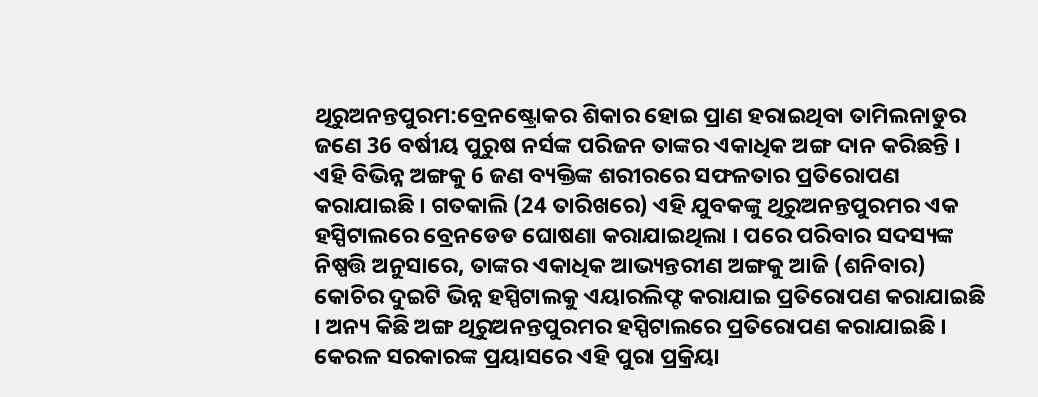ଥିରୁଅନନ୍ତପୁରମ:ବ୍ରେନଷ୍ଟ୍ରୋକର ଶିକାର ହୋଇ ପ୍ରାଣ ହରାଇଥିବା ତାମିଲନାଡୁର ଜଣେ 36 ବର୍ଷୀୟ ପୁରୁଷ ନର୍ସଙ୍କ ପରିଜନ ତାଙ୍କର ଏକାଧିକ ଅଙ୍ଗ ଦାନ କରିଛନ୍ତି । ଏହି ବିଭିନ୍ନ ଅଙ୍ଗକୁ 6 ଜଣ ବ୍ୟକ୍ତିଙ୍କ ଶରୀରରେ ସଫଳତାର ପ୍ରତିରୋପଣ କରାଯାଇଛି । ଗତକାଲି (24 ତାରିଖରେ) ଏହି ଯୁବକଙ୍କୁ ଥିରୁଅନନ୍ତପୁରମର ଏକ ହସ୍ପିଟାଲରେ ବ୍ରେନଡେଡ ଘୋଷଣା କରାଯାଇଥିଲା । ପରେ ପରିବାର ସଦସ୍ୟଙ୍କ ନିଷ୍ପତ୍ତି ଅନୁସାରେ, ତାଙ୍କର ଏକାଧିକ ଆଭ୍ୟନ୍ତରୀଣ ଅଙ୍ଗକୁ ଆଜି (ଶନିବାର) କୋଚିର ଦୁଇଟି ଭିନ୍ନ ହସ୍ପିଟାଲକୁ ଏୟାରଲିଫ୍ଟ କରାଯାଇ ପ୍ରତିରୋପଣ କରାଯାଇଛି । ଅନ୍ୟ କିଛି ଅଙ୍ଗ ଥିରୁଅନନ୍ତପୁରମର ହସ୍ପିଟାଲରେ ପ୍ରତିରୋପଣ କରାଯାଇଛି । କେରଳ ସରକାରଙ୍କ ପ୍ରୟାସରେ ଏହି ପୁରା ପ୍ରକ୍ରିୟା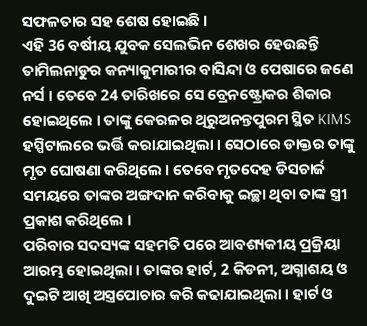ସଫଳତାର ସହ ଶେଷ ହୋଇଛି ।
ଏହି 36 ବର୍ଷୀୟ ଯୁବକ ସେଲଭିନ ଶେଖର ହେଉଛନ୍ତି ତାମିଲନାଡୁର କନ୍ୟାକୁମାରୀର ବାସିନ୍ଦା ଓ ପେଷାରେ ଜଣେ ନର୍ସ । ତେବେ 24 ତାରିଖରେ ସେ ବ୍ରେନଷ୍ଟ୍ରୋକର ଶିକାର ହୋଇଥିଲେ । ତାଙ୍କୁ କେରଳର ଥିରୁଅନନ୍ତପୁରମ ସ୍ଥିତ KIMS ହସ୍ପିଟାଲରେ ଭର୍ତ୍ତି କରାଯାଇଥିଲା । ସେଠାରେ ଡାକ୍ତର ତାଙ୍କୁ ମୃତ ଘୋଷଣା କରିଥିଲେ । ତେବେ ମୃତଦେହ ଡିସଚାର୍ଜ ସମୟରେ ତାଙ୍କର ଅଙ୍ଗଦାନ କରିବାକୁ ଇଚ୍ଛା ଥିବା ତାଙ୍କ ସ୍ତ୍ରୀ ପ୍ରକାଶ କରିଥିଲେ ।
ପରିବାର ସଦସ୍ୟଙ୍କ ସହମତି ପରେ ଆବଶ୍ୟକୀୟ ପ୍ରକ୍ରିୟା ଆରମ୍ଭ ହୋଇଥିଲା । ତାଙ୍କର ହାର୍ଟ, 2 କିଡନୀ, ଅଗ୍ନାଶୟ ଓ ଦୁଇଟି ଆଖି ଅସ୍ତ୍ରପୋଚାର କରି କଢାଯାଇଥିଲା । ହାର୍ଟ ଓ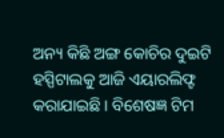ଅନ୍ୟ କିଛି ଅଙ୍ଗ କୋଚିର ଦୁଇଟି ହସ୍ପିଟାଲକୁ ଆଜି ଏୟାରଲିଫ୍ଟ କରାଯାଇଛି । ବିଶେଷଜ୍ଞ ଟିମ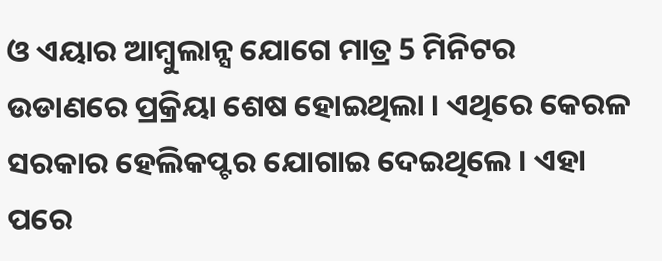ଓ ଏୟାର ଆମ୍ବୁଲାନ୍ସ ଯୋଗେ ମାତ୍ର 5 ମିନିଟର ଉଡାଣରେ ପ୍ରକ୍ରିୟା ଶେଷ ହୋଇଥିଲା । ଏଥିରେ କେରଳ ସରକାର ହେଲିକପ୍ଟର ଯୋଗାଇ ଦେଇଥିଲେ । ଏହା ପରେ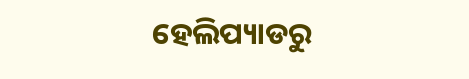ହେଲିପ୍ୟାଡରୁ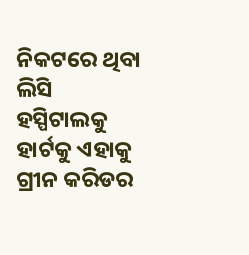ନିକଟରେ ଥିବା ଲିସି ହସ୍ପିଟାଲକୁ ହାର୍ଟକୁ ଏହାକୁ ଗ୍ରୀନ କରିଡର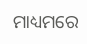ମାଧ୍ୟମରେ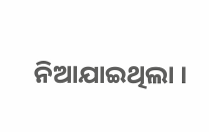ନିଆଯାଇଥିଲା ।